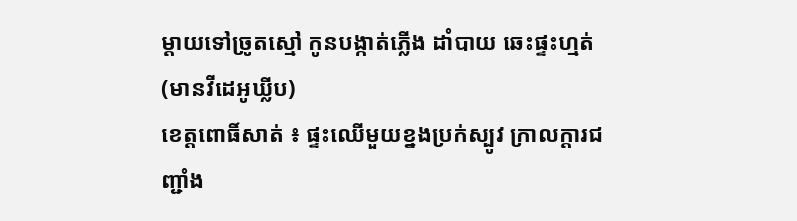ម្ដាយទៅច្រូតស្មៅ កូនបង្កាត់ភ្លើង ដាំបាយ ឆេះផ្ទះហ្មត់ (មានវីដេអូឃ្លីប)
ខេត្តពោធិ៍សាត់ ៖ ផ្ទះឈើមួយខ្នងប្រក់ស្បូវ ក្រាលក្ដារជញ្ជាំង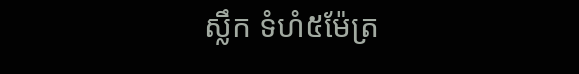ស្លឹក ទំហំ៥ម៉ែត្រ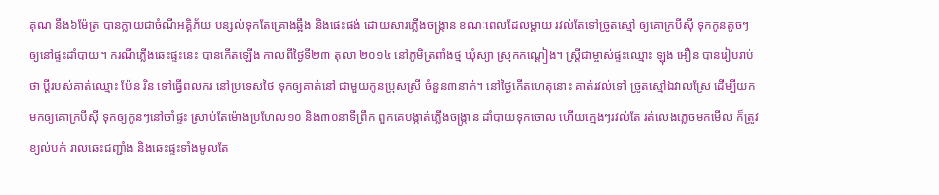គុណ នឹង៦ម៉ែត្រ បានក្លាយជាចំណីអគ្គិភ័យ បន្សល់ទុកតែគ្រោងឆ្អឹង និងផេះផង់ ដោយសារភ្លើងចង្ក្រាន ខណៈពេលដែលម្ដាយ រវល់តែទៅច្រូតស្មៅ ឲ្យគោក្របីស៊ី ទុកកូនតូចៗ ឲ្យនៅផ្ទះដាំបាយ។ ករណីភ្លើងឆេះផ្ទះនេះ បានកើតឡើង កាលពីថ្ងៃទី២៣ តុលា ២០១៤ នៅភូមិត្រពាំងថ្ម ឃុំស្យា ស្រុកកណ្ដៀង។ ស្ត្រីជាម្ចាស់ផ្ទះឈ្មោះ ឡុង អឿន បានរៀបរាប់ថា ប្ដីរបស់គាត់ឈ្មោះ ប៉ែន រិន ទៅធ្វើពលករ នៅប្រទេសថៃ ទុកឲ្យគាត់នៅ ជាមួយកូនប្រុសស្រី ចំនួន៣នាក់។ នៅថ្ងៃកើតហេតុនោះ គាត់រវល់ទៅ ច្រូតស្មៅឯវាលស្រែ ដើម្បីយកមកឲ្យគោក្របីស៊ី ទុកឲ្យកូនៗនៅចាំផ្ទះ ស្រាប់តែម៉ោងប្រហែល១០ និង៣០នាទីព្រឹក ពួកគេបង្កាត់ភ្លើងចង្ក្រាន ដាំបាយទុកចោល ហើយក្មេងៗរវល់តែ រត់លេងភ្លេចមកមើល ក៏ត្រូវខ្យល់បក់ រាលឆេះជញ្ជាំង និងឆេះផ្ទះទាំងមូលតែ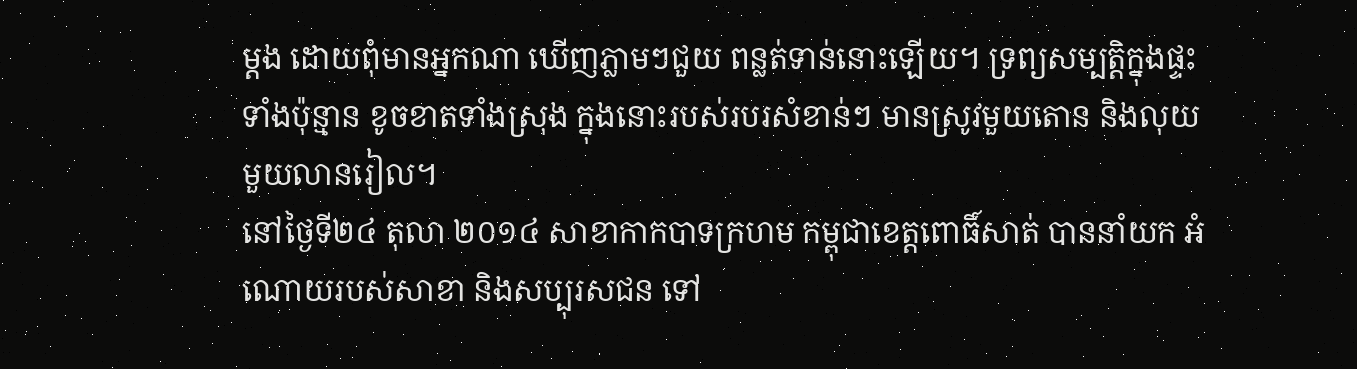ម្ដង ដោយពុំមានអ្នកណា ឃើញភ្លាមៗជួយ ពន្លត់ទាន់នោះឡើយ។ ទ្រព្យសម្បត្តិក្នុងផ្ទះ ទាំងប៉ុន្មាន ខូចខាតទាំងស្រុង ក្នុងនោះរបស់របរសំខាន់ៗ មានស្រូវមួយតោន និងលុយមួយលានរៀល។
នៅថ្ងៃទី២៤ តុលា ២០១៤ សាខាកាកបាទក្រហម កម្ពុជាខេត្តពោធិ៍សាត់ បាននាំយក អំណោយរបស់សាខា និងសប្បុរសជន ទៅ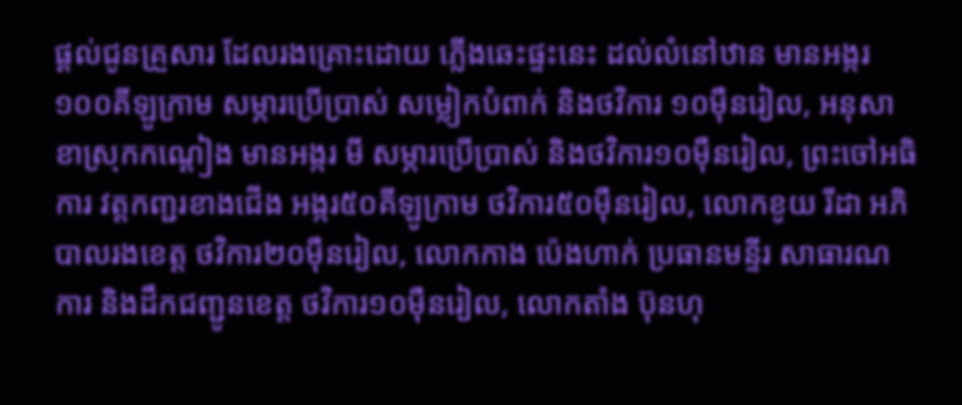ផ្ដល់ជូនគ្រួសារ ដែលរងគ្រោះដោយ ភ្លើងឆេះផ្ទះនេះ ដល់លំនៅឋាន មានអង្ករ១០០គីឡូក្រាម សម្ភារប្រើប្រាស់ សម្លៀកបំពាក់ និងថវិការ ១០ម៉ឺនរៀល, អនុសាខាស្រុកកណ្ដៀង មានអង្ករ មី សម្ភារប្រើប្រាស់ និងថវិការ១០ម៉ឺនរៀល, ព្រះចៅអធិការ វត្តកញ្ជរខាងជើង អង្ករ៥០គីឡូក្រាម ថវិការ៥០ម៉ឺនរៀល, លោកខូយ រីដា អភិបាលរងខេត្ត ថវិការ២០ម៉ឺនរៀល, លោកកាង ប៉េងហាក់ ប្រធានមន្ទីរ សាធារណការ និងដឹកជញ្ជូនខេត្ត ថវិការ១០ម៉ឺនរៀល, លោកតាំង ប៊ុនហុ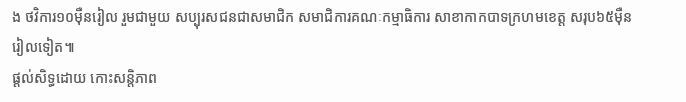ង ថវិការ១០ម៉ឺនរៀល រួមជាមួយ សប្បុរសជនជាសមាជិក សមាជិការគណៈកម្មាធិការ សាខាកាកបាទក្រហមខេត្ត សរុប៦៥ម៉ឺនរៀលទៀត៕
ផ្តល់សិទ្ធដោយ កោះសន្តិភាព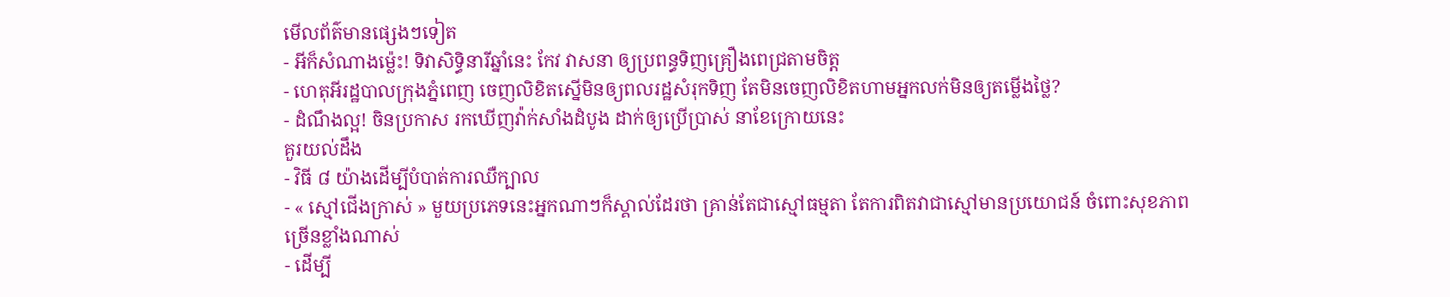មើលព័ត៌មានផ្សេងៗទៀត
- អីក៏សំណាងម្ល៉េះ! ទិវាសិទ្ធិនារីឆ្នាំនេះ កែវ វាសនា ឲ្យប្រពន្ធទិញគ្រឿងពេជ្រតាមចិត្ត
- ហេតុអីរដ្ឋបាលក្រុងភ្នំពេញ ចេញលិខិតស្នើមិនឲ្យពលរដ្ឋសំរុកទិញ តែមិនចេញលិខិតហាមអ្នកលក់មិនឲ្យតម្លើងថ្លៃ?
- ដំណឹងល្អ! ចិនប្រកាស រកឃើញវ៉ាក់សាំងដំបូង ដាក់ឲ្យប្រើប្រាស់ នាខែក្រោយនេះ
គួរយល់ដឹង
- វិធី ៨ យ៉ាងដើម្បីបំបាត់ការឈឺក្បាល
- « ស្មៅជើងក្រាស់ » មួយប្រភេទនេះអ្នកណាៗក៏ស្គាល់ដែរថា គ្រាន់តែជាស្មៅធម្មតា តែការពិតវាជាស្មៅមានប្រយោជន៍ ចំពោះសុខភាពច្រើនខ្លាំងណាស់
- ដើម្បី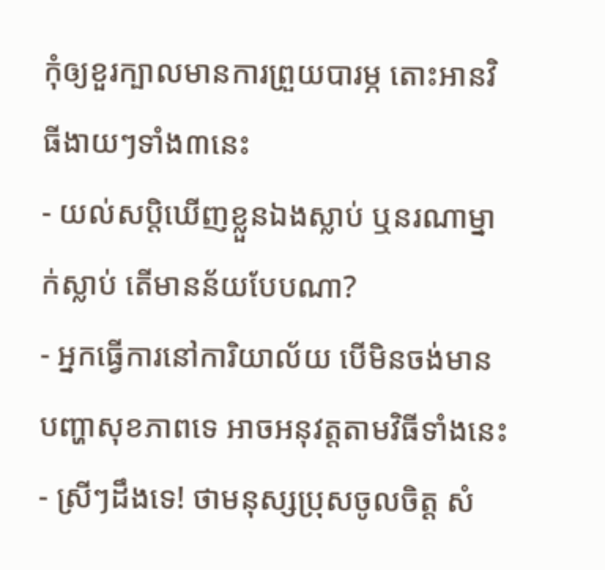កុំឲ្យខួរក្បាលមានការព្រួយបារម្ភ តោះអានវិធីងាយៗទាំង៣នេះ
- យល់សប្តិឃើញខ្លួនឯងស្លាប់ ឬនរណាម្នាក់ស្លាប់ តើមានន័យបែបណា?
- អ្នកធ្វើការនៅការិយាល័យ បើមិនចង់មានបញ្ហាសុខភាពទេ អាចអនុវត្តតាមវិធីទាំងនេះ
- ស្រីៗដឹងទេ! ថាមនុស្សប្រុសចូលចិត្ត សំ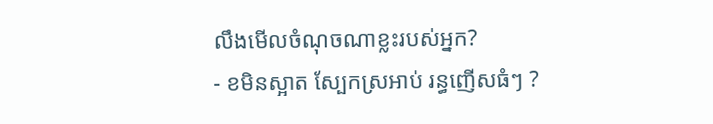លឹងមើលចំណុចណាខ្លះរបស់អ្នក?
- ខមិនស្អាត ស្បែកស្រអាប់ រន្ធញើសធំៗ ?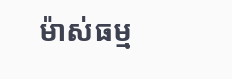ម៉ាស់ធម្ម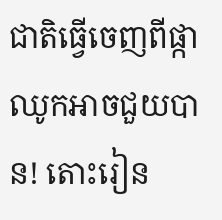ជាតិធ្វើចេញពីផ្កាឈូកអាចជួយបាន! តោះរៀន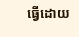ធ្វើដោយ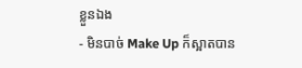ខ្លួនឯង
- មិនបាច់ Make Up ក៏ស្អាតបាន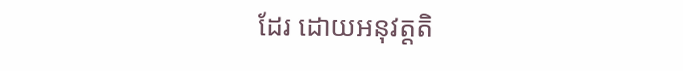ដែរ ដោយអនុវត្តតិ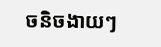ចនិចងាយៗ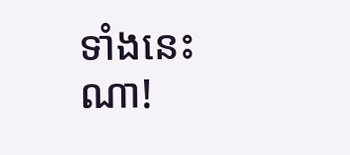ទាំងនេះណា!